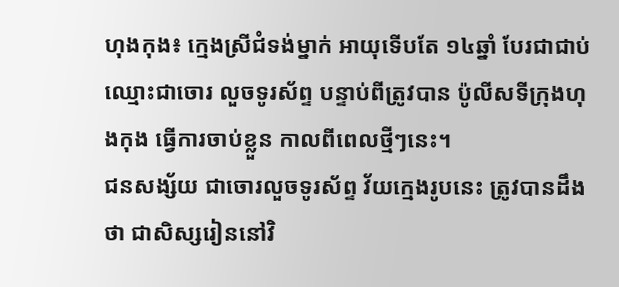ហុងកុង៖ ក្មេងស្រីជំទង់ម្នាក់ អាយុទើបតែ ១៤ឆ្នាំ បែរជាជាប់ឈ្មោះជាចោរ លួចទូរស័ព្ទ បន្ទាប់ពីត្រូវបាន ប៉ូលីសទីក្រុងហុងកុង ធ្វើការចាប់ខ្លួន កាលពីពេលថ្មីៗនេះ។
ជនសង្ស័យ ជាចោរលួចទូរស័ព្ទ វ័យក្មេងរូបនេះ ត្រូវបានដឹងថា ជាសិស្សរៀននៅវិ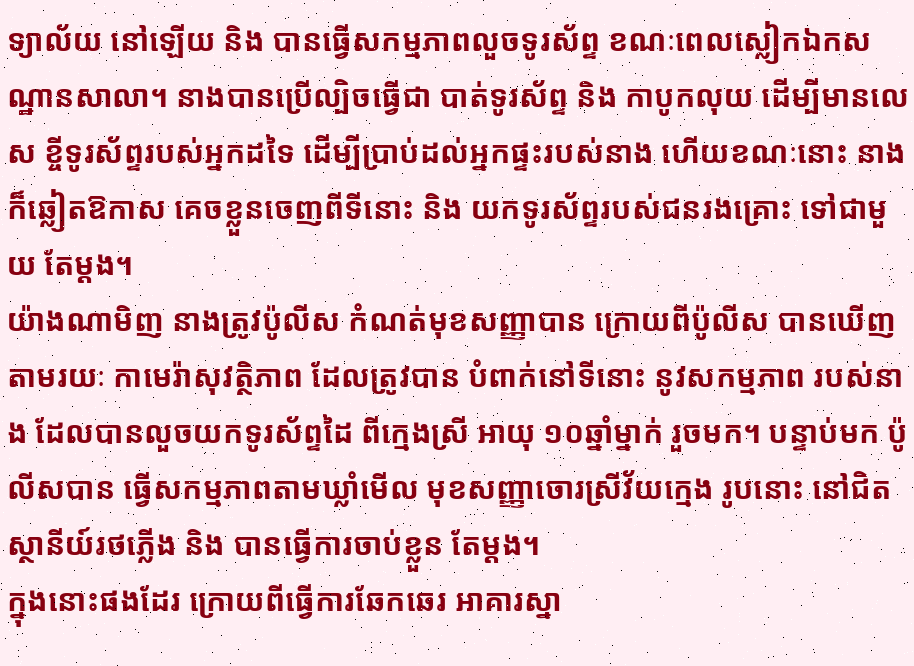ទ្យាល័យ នៅឡើយ និង បានធ្វើសកម្មភាពលួចទូរស័ព្ទ ខណៈពេលស្លៀកឯកសណ្ឋានសាលា។ នាងបានប្រើល្បិចធ្វើជា បាត់ទូរស័ព្ទ និង កាបូកលុយ ដើម្បីមានលេស ខ្ចីទូរស័ព្ទរបស់អ្នកដទៃ ដើម្បីប្រាប់ដល់អ្នកផ្ទះរបស់នាង ហើយខណៈនោះ នាងក៏ឆ្លៀតឱកាស គេចខ្លួនចេញពីទីនោះ និង យកទូរស័ព្ទរបស់ជនរងគ្រោះ ទៅជាមួយ តែម្តង។
យ៉ាងណាមិញ នាងត្រូវប៉ូលីស កំណត់មុខសញ្ញាបាន ក្រោយពីប៉ូលីស បានឃើញតាមរយៈ កាមេរ៉ាសុវត្ថិភាព ដែលត្រូវបាន បំពាក់នៅទីនោះ នូវសកម្មភាព របស់នាង ដែលបានលួចយកទូរស័ព្ទដៃ ពីក្មេងស្រី អាយុ ១០ឆ្នាំម្នាក់ រួចមក។ បន្ទាប់មក ប៉ូលីសបាន ធ្វើសកម្មភាពតាមឃ្លាំមើល មុខសញ្ញាចោរស្រីវ័យក្មេង រូបនោះ នៅជិតស្ថានីយ៍រថភ្លើង និង បានធ្វើការចាប់ខ្លួន តែម្តង។
ក្នុងនោះផងដែរ ក្រោយពីធ្វើការឆែកឆេរ អាគារស្នា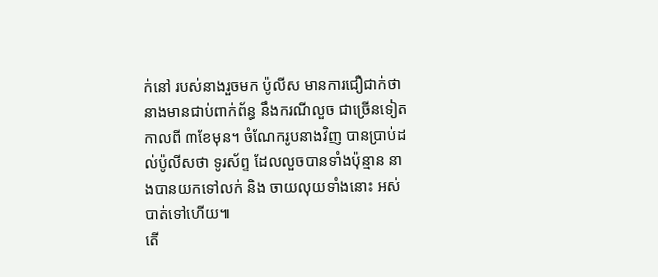ក់នៅ របស់នាងរួចមក ប៉ូលីស មានការជឿជាក់ថា នាងមានជាប់ពាក់ព័ន្ធ នឹងករណីលួច ជាច្រើនទៀត កាលពី ៣ខែមុន។ ចំណែករូបនាងវិញ បានប្រាប់ដល់ប៉ូលីសថា ទូរស័ព្ទ ដែលលួចបានទាំងប៉ុន្មាន នាងបានយកទៅលក់ និង ចាយលុយទាំងនោះ អស់បាត់ទៅហើយ៕
តើ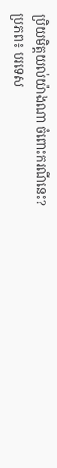ប្រិយមិត្តយល់យ៉ាងណា ចំពោះករណីនេះ?
ប្រភព៖ បរទេស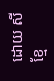ដោយ សី
ខ្មែ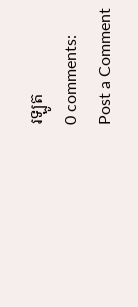រឡូត
0 comments:
Post a Comment